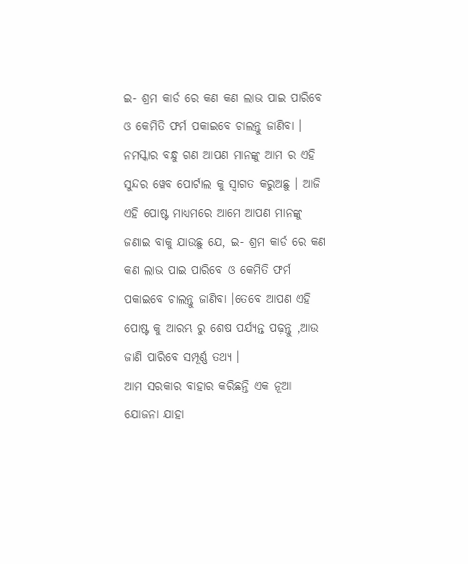ଇ- ଶ୍ରମ କାର୍ଡ ରେ କଣ କଣ ଲାଭ ପାଇ ପାରିବେ ଓ କେମିତି ଫର୍ମ ପକାଇବେ ଚାଲନ୍ତୁ ଜାଣିବା ।
ନମସ୍କାର ବନ୍ଧୁ ଗଣ ଆପଣ ମାନଙ୍କୁ ଆମ ର ଏହି ସୁନ୍ଦର ୱେବ ପୋର୍ଟାଲ କୁ ସ୍ୱାଗତ କରୁଅଛୁ । ଆଜି ଏହି ପୋଷ୍ଟ ମାଧ୍ୟମରେ ଆମେ ଆପଣ ମାନଙ୍କୁ ଜଣାଇ ବାକୁ ଯାଉଛୁ ଯେ, ଇ- ଶ୍ରମ କାର୍ଡ ରେ କଣ କଣ ଲାଭ ପାଇ ପାରିବେ ଓ କେମିତି ଫର୍ମ ପକାଇବେ ଚାଲନ୍ତୁ ଜାଣିବା ।ତେବେ ଆପଣ ଏହି ପୋଷ୍ଟ କୁ ଆରମ୍ଭ ରୁ ଶେଷ ପର୍ଯ୍ୟନ୍ତ ପଢ଼ନ୍ତୁ ,ଆଉ ଜାଣି ପାରିବେ ସମ୍ପୂର୍ଣ୍ଣ ତଥ୍ୟ ।
ଆମ ସରକାର ବାହାର କରିଛନ୍ତି ଏକ ନୂଆ ଯୋଜନା ଯାହା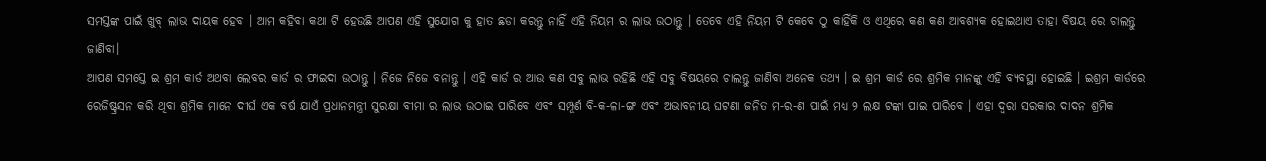ସମସ୍ତଙ୍କ ପାଇଁ ଖୁବ୍ ଲାଭ ଦାୟକ ହେବ । ଆମ କହିବା କଥା ଟି ହେଉଛି ଆପଣ ଏହି ସୁଯୋଗ କୁ ହାତ ଛଡା କରନ୍ତୁ ନାହିଁ ଏହି ନିୟମ ର ଲାଭ ଉଠାନ୍ତୁ । ତେବେ ଏହି ନିୟମ ଟି କେବେ ଠୁ କାହିଁକି ଓ ଏଥିରେ କଣ କଣ ଆବଶ୍ୟକ ହୋଇଥାଏ ତାହା ବିଷୟ ରେ ଚାଲନ୍ତୁ ଜାଣିବା।
ଆପଣ ସମସ୍ତେ ଇ ଶ୍ରମ କାର୍ଡ ଅଥବା ଲେବର କାର୍ଡ ର ଫାଇଦା ଉଠାନ୍ତୁ । ନିଜେ ନିଜେ ବନାନ୍ତୁ । ଏହି କାର୍ଡ ର ଆଉ କଣ ସବୁ ଲାଭ ରହିଛି ଏହି ସବୁ ବିଷୟରେ ଚାଲନ୍ତୁ ଜାଣିବା ଅନେକ ତଥ୍ୟ । ଇ ଶ୍ରମ କାର୍ଡ ରେ ଶ୍ରମିକ ମାନଙ୍କୁ ଏହି ବ୍ୟବସ୍ଥା ହୋଇଛି । ଇଶ୍ରମ କାର୍ଡରେ ରେଜିଷ୍ଟ୍ରସନ କରି ଥିବା ଶ୍ରମିକ ମାନେ ଦୀର୍ଘ ଏକ ବର୍ଷ ଯାଏଁ ପ୍ରଧାନମନ୍ତ୍ରୀ ସୁରକ୍ଷା ବୀମା ର ଲାଭ ଉଠାଇ ପାରିବେ ଏବଂ ସମ୍ପୂର୍ଣ ବି-କ-ଳା-ଙ୍ଗ ଏବଂ ଅଭାବନୀୟ ଘଟଣା ଜନିତ ମ-ର-ଣ ପାଇଁ ମଧ୍ୟ ୨ ଲକ୍ଷ ଟଙ୍କା ପାଇ ପାରିବେ । ଏହା ଦ୍ୱରା ସରକାର ଦାଦନ ଶ୍ରମିକ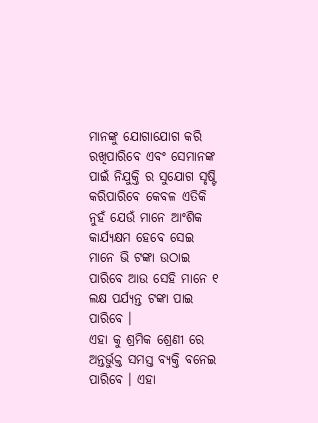ମାନଙ୍କୁ ଯୋଗାଯୋଗ କରି ରଖିପାରିବେ ଏବଂ ସେମାନଙ୍କ ପାଇଁ ନିଯୁକ୍ତି ର ସୁଯୋଗ ସୃଷ୍ଟି କରିପାରିବେ କେବଳ ଏତିକି ନୁହଁ ଯେଉଁ ମାନେ ଆଂଶିକ କାର୍ଯ୍ୟକ୍ଷମ ହେବେ ସେଇ ମାନେ ଭି ଟଙ୍କା ଉଠାଇ ପାରିବେ ଆଉ ସେହି ମାନେ ୧ ଲକ୍ଷ ପର୍ଯ୍ୟନ୍ତ ଟଙ୍କା ପାଇ ପାରିବେ ।
ଏହା କୁ ଶ୍ରମିକ ଶ୍ରେଣୀ ରେ ଅନ୍ତର୍ଭୁକ୍ତ ସମସ୍ତ ବ୍ୟକ୍ତି ବନେଇ ପାରିବେ । ଏହା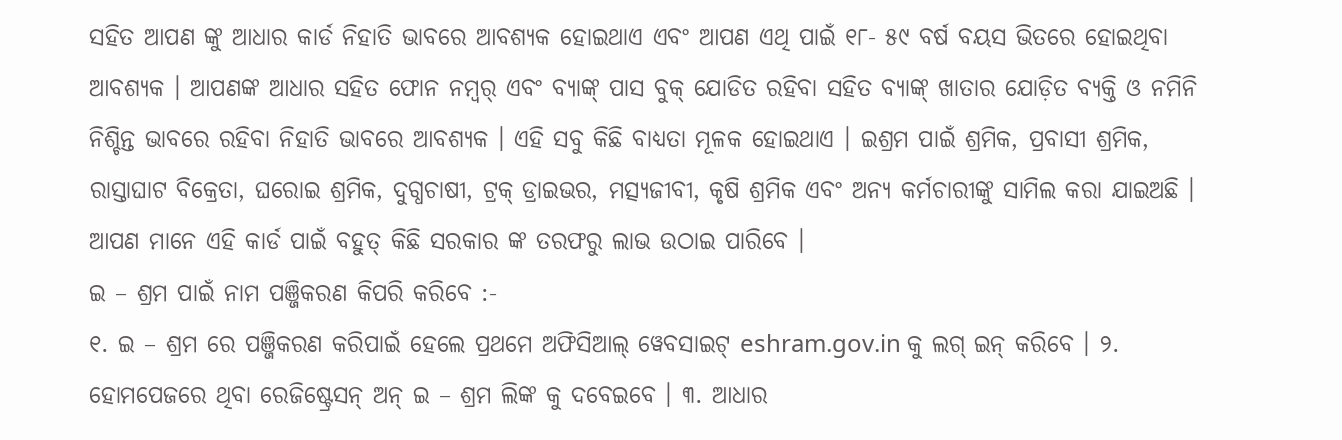ସହିତ ଆପଣ ଙ୍କୁ ଆଧାର କାର୍ଡ ନିହାତି ଭାବରେ ଆବଶ୍ୟକ ହୋଇଥାଏ ଏବଂ ଆପଣ ଏଥି ପାଇଁ ୧୮- ୫୯ ବର୍ଷ ବୟସ ଭିତରେ ହୋଇଥିବା ଆବଶ୍ୟକ । ଆପଣଙ୍କ ଆଧାର ସହିତ ଫୋନ ନମ୍ୱର୍ ଏବଂ ବ୍ୟାଙ୍କ୍ ପାସ ବୁକ୍ ଯୋଡିତ ରହିବା ସହିତ ବ୍ୟାଙ୍କ୍ ଖାତାର ଯୋଡ଼ିତ ବ୍ୟକ୍ତି ଓ ନମିନି ନିଶ୍ଚିନ୍ତ ଭାବରେ ରହିବା ନିହାତି ଭାବରେ ଆବଶ୍ୟକ । ଏହି ସବୁ କିଛି ବାଧ୍ୟତା ମୂଳକ ହୋଇଥାଏ । ଇଶ୍ରମ ପାଇଁ ଶ୍ରମିକ, ପ୍ରବାସୀ ଶ୍ରମିକ, ରାସ୍ତାଘାଟ ବିକ୍ରେତା, ଘରୋଇ ଶ୍ରମିକ, ଦୁଗ୍ଧଚାଷୀ, ଟ୍ରକ୍ ଡ୍ରାଇଭର, ମତ୍ସ୍ୟଜୀବୀ, କୃଷି ଶ୍ରମିକ ଏବଂ ଅନ୍ୟ କର୍ମଚାରୀଙ୍କୁ ସାମିଲ କରା ଯାଇଅଛି । ଆପଣ ମାନେ ଏହି କାର୍ଡ ପାଇଁ ବହୁତ୍ କିଛି ସରକାର ଙ୍କ ତରଫରୁ ଲାଭ ଉଠାଇ ପାରିବେ ।
ଇ – ଶ୍ରମ ପାଇଁ ନାମ ପଞ୍ଜିକରଣ କିପରି କରିବେ :-
୧. ଇ – ଶ୍ରମ ରେ ପଞ୍ଜିକରଣ କରିପାଇଁ ହେଲେ ପ୍ରଥମେ ଅଫିସିଆଲ୍ ୱେବସାଇଟ୍ eshram.gov.in କୁ ଲଗ୍ ଇନ୍ କରିବେ । ୨. ହୋମପେଜରେ ଥିବା ରେଜିଷ୍ଟ୍ରେସନ୍ ଅନ୍ ଇ – ଶ୍ରମ ଲିଙ୍କ କୁ ଦବେଇବେ । ୩. ଆଧାର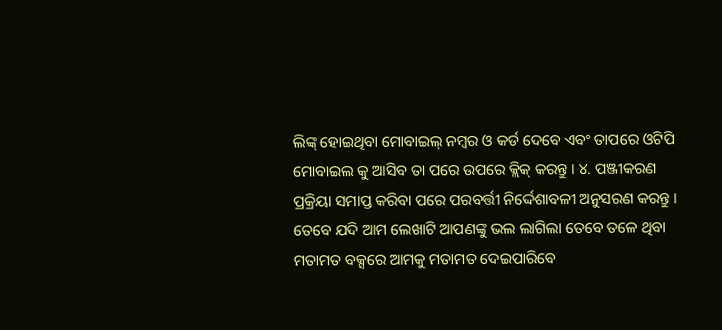ଲିଙ୍କ୍ ହୋଇଥିବା ମୋବାଇଲ୍ ନମ୍ବର ଓ କର୍ଡ ଦେବେ ଏବଂ ତାପରେ ଓଟିପି ମୋବାଇଲ କୁ ଆସିବ ତା ପରେ ଉପରେ କ୍ଲିକ୍ କରନ୍ତୁ । ୪. ପଞ୍ଜୀକରଣ ପ୍ରକ୍ରିୟା ସମାପ୍ତ କରିବା ପରେ ପରବର୍ତ୍ତୀ ନିର୍ଦ୍ଦେଶାବଳୀ ଅନୁସରଣ କରନ୍ତୁ ।
ତେବେ ଯଦି ଆମ ଲେଖାଟି ଆପଣଙ୍କୁ ଭଲ ଲାଗିଲା ତେବେ ତଳେ ଥିବା ମତାମତ ବକ୍ସରେ ଆମକୁ ମତାମତ ଦେଇପାରିବେ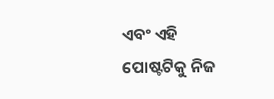ଏବଂ ଏହି ପୋଷ୍ଟଟିକୁ ନିଜ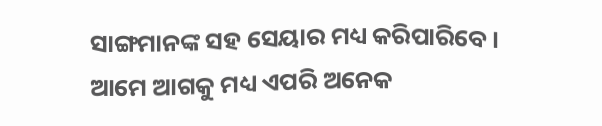ସାଙ୍ଗମାନଙ୍କ ସହ ସେୟାର ମଧ୍ୟ କରିପାରିବେ । ଆମେ ଆଗକୁ ମଧ୍ୟ ଏପରି ଅନେକ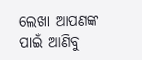ଲେଖା ଆପଣଙ୍କ ପାଇଁ ଆଣିବୁ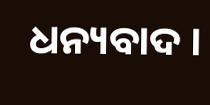ଧନ୍ୟବାଦ ।